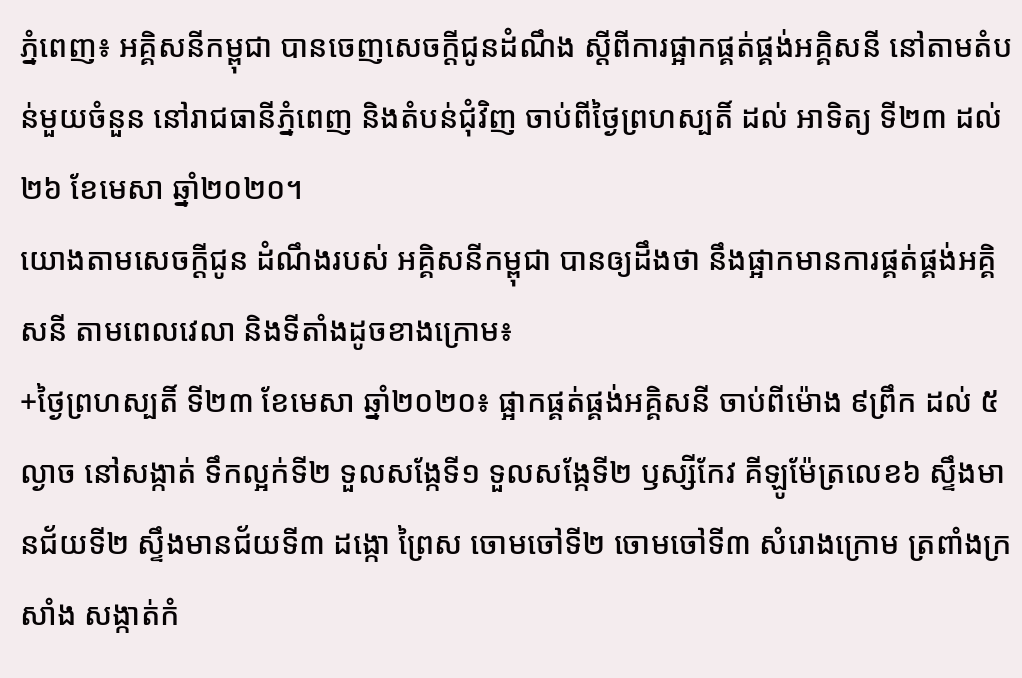ភ្នំពេញ៖ អគ្គិសនីកម្ពុជា បានចេញសេចក្ដីជូនដំណឹង ស្តីពីការផ្អាកផ្គត់ផ្គង់អគ្គិសនី នៅតាមតំបន់មួយចំនួន នៅរាជធានីភ្នំពេញ និងតំបន់ជុំវិញ ចាប់ពីថ្ងៃព្រហស្បតិ៍ ដល់ អាទិត្យ ទី២៣ ដល់ ២៦ ខែមេសា ឆ្នាំ២០២០។
យោងតាមសេចក្ដីជូន ដំណឹងរបស់ អគ្គិសនីកម្ពុជា បានឲ្យដឹងថា នឹងផ្អាកមានការផ្គត់ផ្គង់អគ្គិសនី តាមពេលវេលា និងទីតាំងដូចខាងក្រោម៖
+ថ្ងៃព្រហស្បតិ៍ ទី២៣ ខែមេសា ឆ្នាំ២០២០៖ ផ្អាកផ្គត់ផ្គង់អគ្គិសនី ចាប់ពីម៉ោង ៩ព្រឹក ដល់ ៥ល្ងាច នៅសង្កាត់ ទឹកល្អក់ទី២ ទួលសង្កែទី១ ទួលសង្កែទី២ ឫស្សីកែវ គីឡូម៉ែត្រលេខ៦ ស្ទឹងមានជ័យទី២ ស្ទឹងមានជ័យទី៣ ដង្កោ ព្រៃស ចោមចៅទី២ ចោមចៅទី៣ សំរោងក្រោម ត្រពាំងក្រសាំង សង្កាត់កំ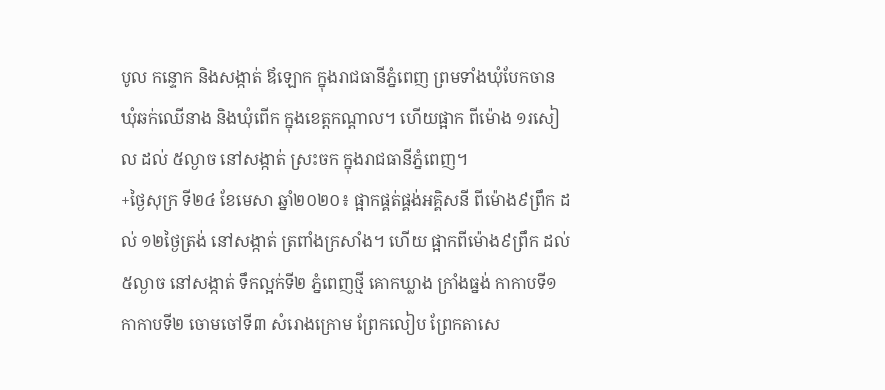បូល កន្ទោក និងសង្កាត់ ឪឡោក ក្នុងរាជធានីភ្នំពេញ ព្រមទាំងឃុំបែកចាន ឃុំឆក់ឈើនាង និងឃុំពើក ក្នុងខេត្តកណ្ដាល។ ហើយផ្អាក ពីម៉ោង ១រសៀល ដល់ ៥ល្ងាច នៅសង្កាត់ ស្រះចក ក្នុងរាជធានីភ្នំពេញ។
+ថ្ងៃសុក្រ ទី២៤ ខែមេសា ឆ្នាំ២០២០៖ ផ្អាកផ្គត់ផ្គង់អគ្គិសនី ពីម៉ោង៩ព្រឹក ដល់ ១២ថ្ងៃត្រង់ នៅសង្កាត់ ត្រពាំងក្រសាំង។ ហើយ ផ្អាកពីម៉ោង៩ព្រឹក ដល់ ៥ល្ងាច នៅសង្កាត់ ទឹកល្អក់ទី២ ភ្នំពេញថ្មី គោកឃ្លាង ក្រាំងធ្នង់ កាកាបទី១ កាកាបទី២ ចោមចៅទី៣ សំរោងក្រោម ព្រែកលៀប ព្រែកតាសេ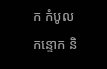ក កំបូល កន្ទោក និ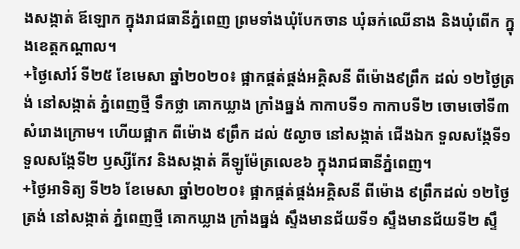ងសង្កាត់ ឪឡោក ក្នុងរាជធានីភ្នំពេញ ព្រមទាំងឃុំបែកចាន ឃុំឆក់ឈើនាង និងឃុំពើក ក្នុងខេត្តកណ្ដាល។
+ថ្ងៃសៅរ៍ ទី២៥ ខែមេសា ឆ្នាំ២០២០៖ ផ្អាកផ្គត់ផ្គង់អគ្គិសនី ពីម៉ោង៩ព្រឹក ដល់ ១២ថ្ងៃត្រង់ នៅសង្កាត់ ភ្នំពេញថ្មី ទឹកថ្លា គោកឃ្លាង ក្រាំងធ្នង់ កាកាបទី១ កាកាបទី២ ចោមចៅទី៣ សំរោងក្រោម។ ហើយផ្អាក ពីម៉ោង ៩ព្រឹក ដល់ ៥ល្ងាច នៅសង្កាត់ ជើងឯក ទួលសង្កែទី១ ទួលសង្កែទី២ ឫស្សីកែវ និងសង្កាត់ គីឡូម៉ែត្រលេខ៦ ក្នុងរាជធានីភ្នំពេញ។
+ថ្ងៃអាទិត្យ ទី២៦ ខែមេសា ឆ្នាំ២០២០៖ ផ្អាកផ្គត់ផ្គង់អគ្គិសនី ពីម៉ោង ៩ព្រឹកដល់ ១២ថ្ងៃត្រង់ នៅសង្កាត់ ភ្នំពេញថ្មី គោកឃ្លាង ក្រាំងធ្នង់ ស្ទឹងមានជ័យទី១ ស្ទឹងមានជ័យទី២ ស្ទឹ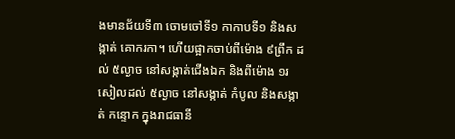ងមានជ័យទី៣ ចោមចៅទី១ កាកាបទី១ និងសង្កាត់ គោករកា។ ហើយផ្អាកចាប់ពីម៉ោង ៩ព្រឹក ដល់ ៥ល្ងាច នៅសង្កាត់ជើងឯក និងពីម៉ោង ១រសៀលដល់ ៥ល្ងាច នៅសង្កាត់ កំបូល និងសង្កាត់ កន្ទោក ក្នុងរាជធានី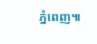ភ្នំពេញ៕